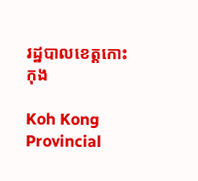រដ្ឋបាលខេត្តកោះកុង

Koh Kong Provincial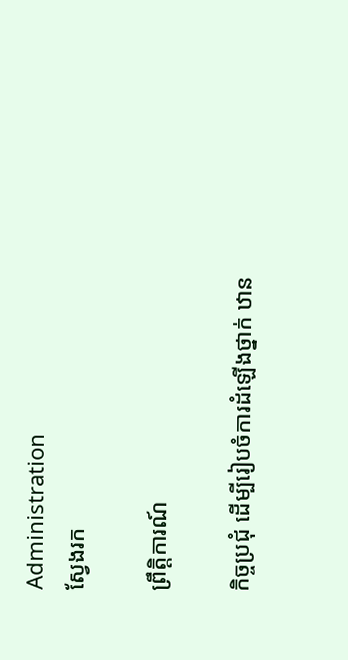Administration
ស្វែងរក

ព្រឹត្តិការណ៍

កិច្ចប្រជុំ ដើម្បីរៀបចំការដំឡើងថ្នាក់ ឋាន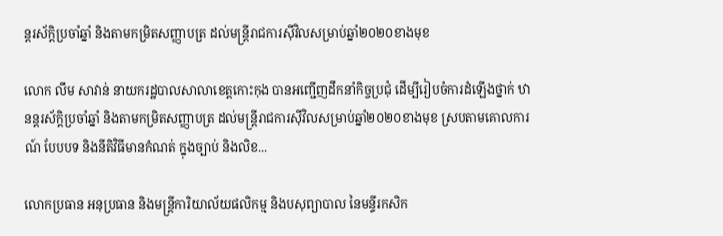ន្តរស័ក្តិប្រចាំឆ្នាំ និងតាមកម្រិតសញ្ញាបត្រ ដល់មន្ត្រីរាជការស៊ីវិលសម្រាប់ឆ្នាំ២០២០ខាងមុខ

លោក លឹម សាវាន់ នាយករដ្ឋបាលសាលាខេត្តកោះកុង បានអញ្ជើញដឹកនាំកិច្ចប្រជុំ ដើម្បីរៀបចំការដំឡើងថ្នាក់ ឋានន្តរស័ក្តិប្រចាំឆ្នាំ និងតាមកម្រិតសញ្ញាបត្រ ដល់មន្ត្រីរាជការស៊ីវិលសម្រាប់ឆ្នាំ២០២០ខាងមុខ ស្របតាមគោលការណ៍ បែបបទ និងនីតិវិធីមានកំណត់ ក្នុងច្បាប់ និងលិខ...

លោកប្រធាន អនុប្រធាន និងមន្ត្រីការិយាល័យផលិកម្ម និងបសុព្យាបាល នៃមន្ទីរកសិក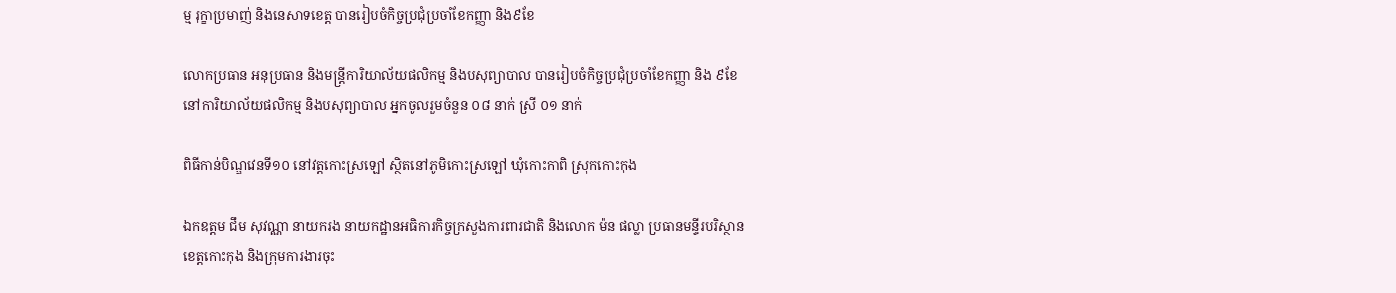ម្ម រុក្ខាប្រមាញ់ និងនេសាទខេត្ត បានរៀបចំកិច្ចប្រជុំប្រចាំខែកញ្ញា និង៩ខែ

លោកប្រធាន អនុប្រធាន និងមន្ត្រីការិយាល័យផលិកម្ម និងបសុព្យាបាល បានរៀបចំកិច្ចប្រជុំប្រចាំខែកញ្ញា និង ៩ខែ នៅការិយាល័យផលិកម្ម និងបសុព្យាបាល អ្នកចូលរួមចំនួន ០៨ នាក់ ស្រី ០១ នាក់

ពិធីកាន់បិណ្ឌវេនទី១០ នៅវត្តកោះស្រឡៅ ស្ថិតនៅភូមិកោះស្រឡៅ ឃុំកោះកាពិ ស្រុកកោះកុង

ឯកឧត្តម ជឹម សុវណ្ណា នាយករង នាយកដ្ឋានអធិការកិច្ចក្រសួងការពារជាតិ និងលោក ម៉ន ផល្លា ប្រធានមន្ទីរបរិស្ថានខេត្តកោះកុង និងក្រុមការងារចុះ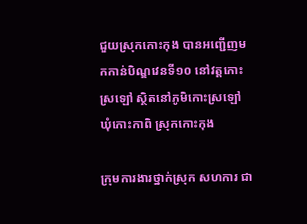ជួយស្រុកកោះកុង បានអញ្ជើញមកកាន់បិណ្ឌវេនទី១០ នៅវត្តកោះស្រឡៅ ស្ថិតនៅភូមិកោះស្រឡៅ ឃុំកោះកាពិ ស្រុកកោះកុង

ក្រុមការងារថ្នាក់ស្រុក សហការ ជា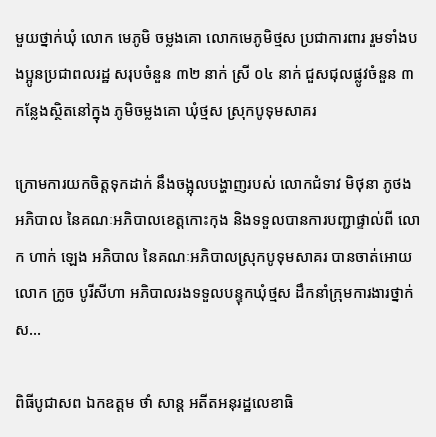មួយថ្នាក់ឃុំ លោក មេភូមិ ចម្លងគោ លោកមេភូមិថ្មស ប្រជាការពារ រួមទាំងបងប្អូនប្រជាពលរដ្ឋ សរុបចំនួន ៣២ នាក់ ស្រី ០៤ នាក់ ជួសជុលផ្លូវចំនួន ៣ កន្លែងស្ថិតនៅក្នុង ភូមិចម្លងគោ ឃុំថ្មស ស្រុកបូទុមសាគរ

ក្រោមការយកចិត្តទុកដាក់ នឹងចង្អុលបង្ហាញរបស់ លោកជំទាវ មិថុនា ភូថង អភិបាល នៃគណៈអភិបាលខេត្តកោះកុង និងទទួលបានការបញ្ជាផ្ទាល់ពី លោក ហាក់ ឡេង អភិបាល នៃគណៈអភិបាលស្រុកបូទុមសាគរ បានចាត់អោយ លោក ក្រូច បូរីសីហា អភិបាលរងទទួលបន្ទុកឃុំថ្មស ដឹកនាំក្រុមការងារថ្នាក់ស...

ពិធីបូជាសព ឯកឧត្ដម ថាំ សាន្ត អតីតអនុរដ្ឋលេខាធិ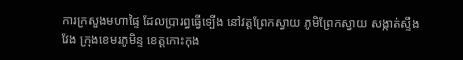ការក្រសួងមហាផ្ទៃ ដែលប្រារព្ធធ្វើទ្បើង នៅវត្តព្រែកស្វាយ ភូមិព្រែកស្វាយ សង្កាត់ស្ទឹងវែង ក្រុងខេមរភូមិន្ទ ខេត្តកោះកុង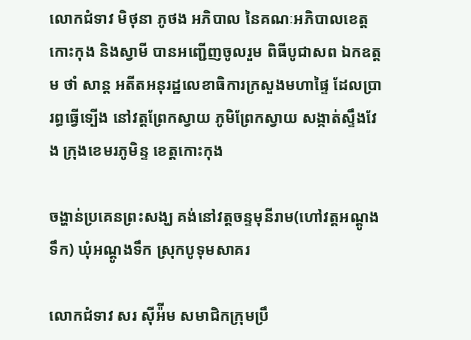លោកជំទាវ មិថុនា ភូថង អភិបាល នៃគណៈអភិបាលខេត្តកោះកុង និងស្វាមី បានអញ្ជើញចូលរួម ពិធីបូជាសព ឯកឧត្ដម ថាំ សាន្ត អតីតអនុរដ្ឋលេខាធិការក្រសួងមហាផ្ទៃ ដែលប្រារព្ធធ្វើទ្បើង នៅវត្តព្រែកស្វាយ ភូមិព្រែកស្វាយ សង្កាត់ស្ទឹងវែង ក្រុងខេមរភូមិន្ទ ខេត្តកោះកុង

ចង្ហាន់ប្រគេនព្រះសង្ឃ គង់នៅវត្តចន្ទមុនីរាម(ហៅវត្តអណ្តូងទឹក) ឃុំអណ្តូងទឹក ស្រុកបូទុមសាគរ

លោកជំទាវ សរ ស៊ីអ៉ីម សមាជិកក្រុមប្រឹ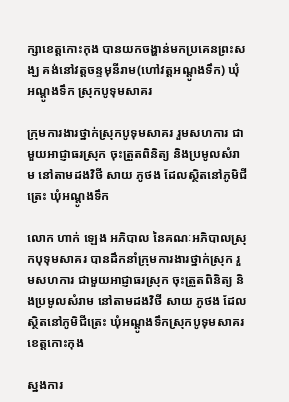ក្សាខេត្តកោះកុង បានយកចង្ហាន់មកប្រគេនព្រះសង្ឃ គង់នៅវត្តចន្ទមុនីរាម(ហៅវត្តអណ្តូងទឹក) ឃុំអណ្តូងទឹក ស្រុកបូទុមសាគរ

ក្រុមការងារថ្នាក់ស្រុកបូទុមសាគរ រួមសហការ ជាមួយអាជ្ញាធរស្រុក ចុះត្រួតពិនិត្យ និងប្រមូលសំរាម នៅតាមដងវិថី សាយ ភូថង ដែលស្ថិតនៅភូមិជីត្រេះ ឃុំអណ្តូងទឹក

លោក ហាក់ ឡេង អភិបាល នៃគណៈអភិបាលស្រុកបុទុមសាគរ បានដឹកនាំក្រុមការងារថ្នាក់ស្រុក រួមសហការ ជាមួយអាជ្ញាធរស្រុក ចុះត្រួតពិនិត្យ និងប្រមូលសំរាម នៅតាមដងវិថី សាយ ភូថង ដែលស្ថិតនៅភូមិជីត្រេះ ឃុំអណ្តូងទឹកស្រុកបូទុមសាគរ ខេត្តកោះកុង

ស្នងការ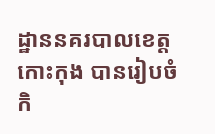ដ្ឋាននគរបាលខេត្តកោះកុង បានរៀបចំកិ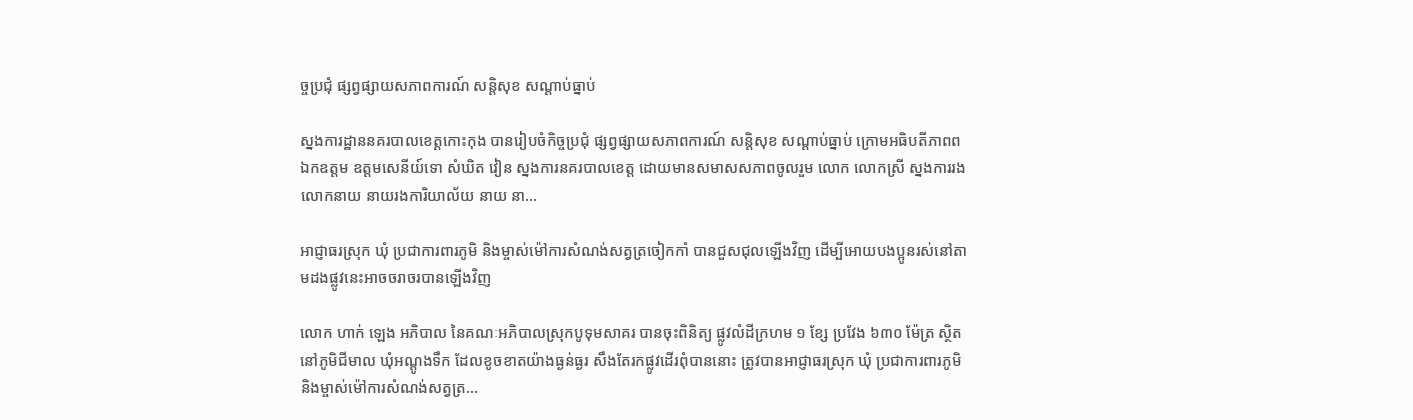ច្ចប្រជុំ ផ្សព្វផ្សាយសភាពការណ៍ សន្តិសុខ សណ្តាប់ធ្នាប់

ស្នងការដ្ឋាននគរបាលខេត្តកោះកុង បានរៀបចំកិច្ចប្រជុំ ផ្សព្វផ្សាយសភាពការណ៍ សន្តិសុខ សណ្តាប់ធ្នាប់ ក្រោមអធិបតីភាពព ឯកឧត្តម ឧត្តមសេនីយ៍ទោ សំឃិត វៀន ស្នងការនគរបាលខេត្ត ដោយមានសមាសសភាពចូលរួម លោក លោកស្រី ស្នងការរង លោកនាយ នាយរងការិយាល័យ នាយ នា...

អាជ្ញាធរស្រុក ឃុំ ប្រជាការពារភូមិ និងម្ចាស់ម៉ៅការសំណង់សត្វត្រចៀកកាំ បានជួសជុលឡើងវិញ ដើម្បីអោយបងប្អូនរស់នៅតាមដងផ្លូវនេះអាចចរាចរបានឡើងវិញ

លោក ហាក់ ឡេង អភិបាល នៃគណៈអភិបាលស្រុកបូទុមសាគរ បានចុះពិនិត្យ ផ្លូវលំដីក្រហម ១ ខែ្ស ប្រវែង ៦៣០ ម៉ែត្រ ស្ថិតនៅភូមិជីមាល ឃុំអណ្តូងទឹក ដែលខូចខាតយ៉ាងធ្ងន់ធ្ងរ សឹងតែរកផ្លូវដើរពុំបាននោះ ត្រូវបានអាជ្ញាធរស្រុក ឃុំ ប្រជាការពារភូមិ និងម្ចាស់ម៉ៅការសំណង់សត្វត្រ...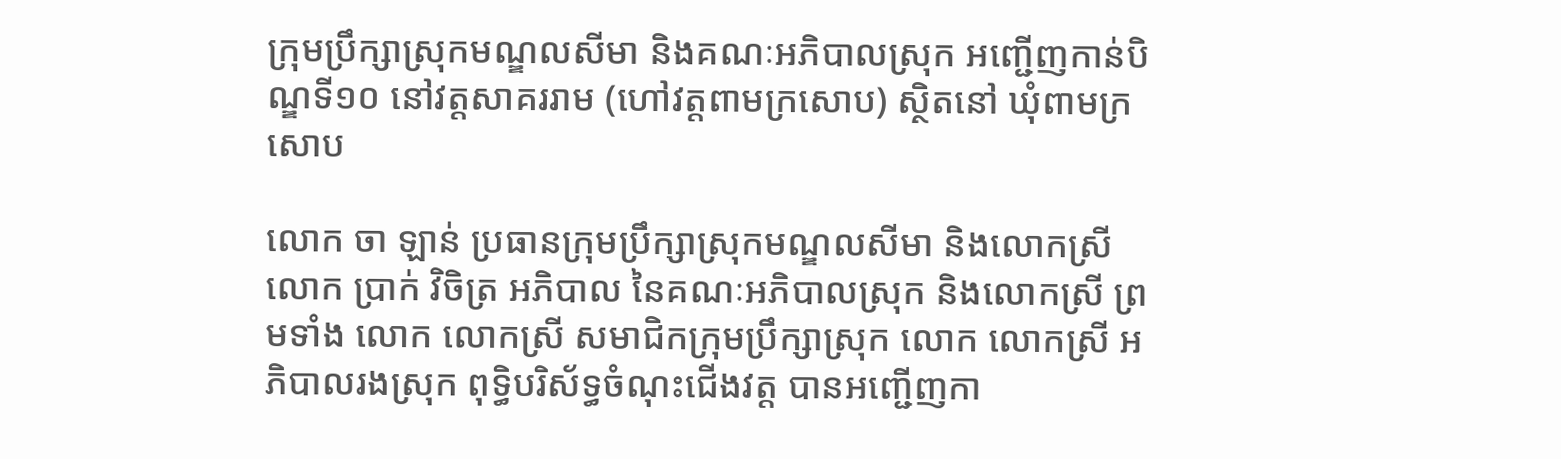ក្រុមប្រឹក្សាស្រុកមណ្ឌលសីមា និងគណៈអភិបាលស្រុក អញ្ជើញកាន់បិណ្ឌទី១០ នៅវត្តសាគររាម (ហៅវត្តពាមក្រសោប) ស្ថិតនៅ ឃុំពាមក្រសោប

លោក ចា ឡាន់ ប្រធានក្រុមប្រឹក្សាស្រុកមណ្ឌលសីមា និងលោកស្រី លោក ប្រាក់ វិចិត្រ អភិបាល នៃគណៈអភិបាលស្រុក និងលោកស្រី ព្រមទាំង លោក លោកស្រី សមាជិកក្រុមប្រឹក្សាស្រុក លោក លោកស្រី អភិបាលរងស្រុក ពុទ្ធិបរិស័ទ្ធចំណុះជើងវត្ត បានអញ្ជើញកា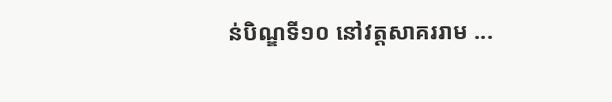ន់បិណ្ឌទី១០ នៅវត្តសាគររាម ...